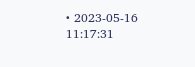• 2023-05-16 11:17:31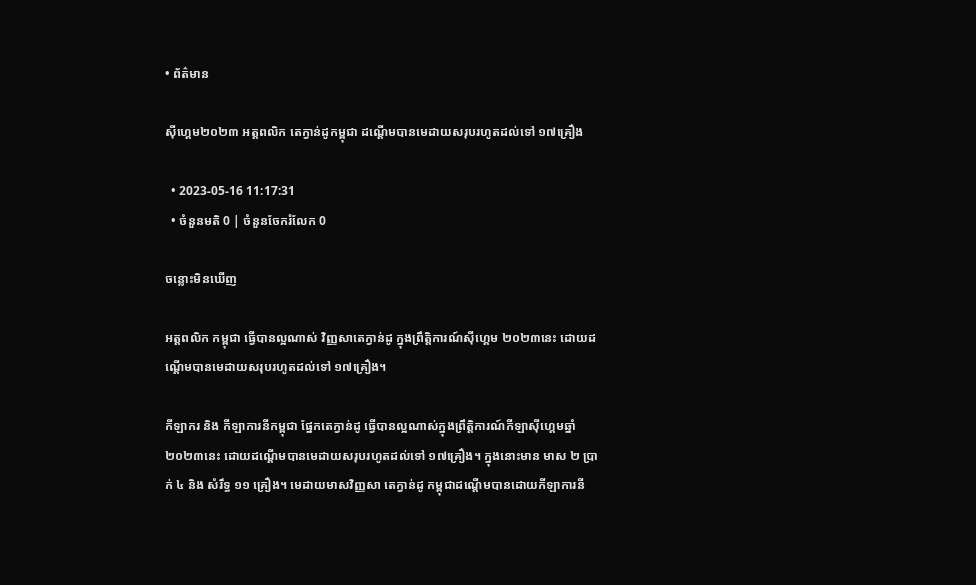• ព័ត៌មាន

សុីហ្គេម២០២៣ អត្តពលិក តេក្វាន់ដូកម្ពុជា ដណ្តើមបានមេដាយសរុបរហូតដល់ទៅ ១៧គ្រឿង

  • 2023-05-16 11:17:31
  • ចំនួនមតិ 0 | ចំនួនចែករំលែក 0

ចន្លោះមិនឃើញ

អត្តពលិក កម្ពុជា ធ្វើបានល្អណាស់ វិញ្ញសាតេក្វាន់ដូ ក្នុងព្រឹត្តិការណ៍សុីហេ្គម ២០២៣នេះ ដោយដណ្តើមបានមេដាយសរុបរហូតដល់ទៅ ១៧គ្រឿង។

កីឡាករ និង កីឡាការនីកម្ពុជា ផែ្នកតេក្វាន់ដូ ធ្វើបានល្អណាស់ក្នុងព្រឹត្តិការណ៍កីឡាសុីហេ្គមឆ្នាំ២០២៣នេះ ដោយដណ្តើមបានមេដាយសរុបរហូតដល់ទៅ ១៧គ្រឿង។ ក្នុងនោះមាន មាស ២ ប្រាក់ ៤ និង សំរឹទ្ធ ១១ គ្រឿង។ មេដាយមាសវិញ្ញសា តេក្វាន់ដូ កម្ពុជាដណ្តើមបានដោយកីឡាការនី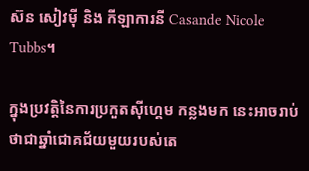ស៊ន សៀវមុី និង កីឡាការនី Casande Nicole Tubbs។

ក្នុងប្រវត្តិនៃការប្រកួតស៊ីហ្គេម កន្លងមក នេះអាចរាប់ថាជាឆ្នាំជោគជ័យមួយរបស់តេ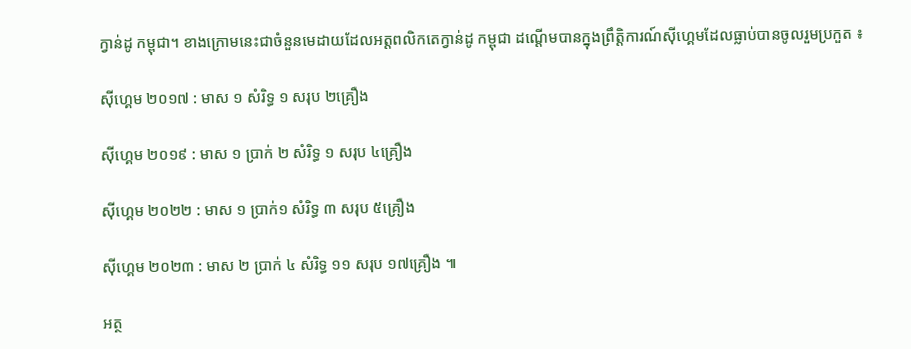ក្វាន់ដូ កម្ពុជា។ ខាងក្រោមនេះជាចំនួនមេដាយដែលអត្តពលិកតេក្វាន់ដូ កម្ពុជា ដណ្តើមបានក្នុងព្រឹត្តិការណ៍សុីហ្គេមដែលធ្លាប់បានចូលរួមប្រកួត ៖

ស៊ីហ្គេម ២០១៧ : មាស ១ សំរិទ្ធ ១ សរុប ២គ្រឿង

ស៊ីហ្គេម ២០១៩ : មាស ១ ប្រាក់ ២ សំរិទ្ធ ១ សរុប ៤គ្រឿង

ស៊ីហ្គេម ២០២២ : មាស ១ ប្រាក់១ សំរិទ្ធ ៣ សរុប ៥គ្រឿង

ស៊ីហ្គេម ២០២៣ : មាស ២ ប្រាក់ ៤ សំរិទ្ធ ១១ សរុប ១៧គ្រឿង ៕

អត្ថ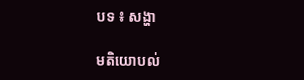បទ ៖ សង្ហា

មតិយោបល់